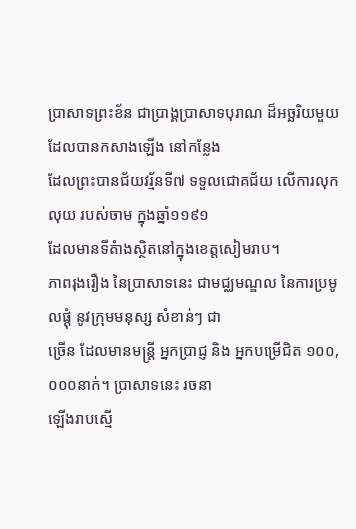ប្រាសាទព្រះខ័ន ជាប្រាង្គបា្រសាទបុរាណ ដ៏អច្ឆរិយមួយ ដែលបានកសាងឡើង នៅកន្លែង
ដែលព្រះបានជ័យវរ្ម័នទី៧ ទទួលជោគជ័យ លើការលុកលុយ របស់ចាម ក្នុងឆ្នាំ១១៩១
ដែលមានទីតំាងស្ថិតនៅក្នុងខេត្តសៀមរាប។
ភាពរុងរឿង នៃប្រាសាទនេះ ជាមជ្ឈមណ្ឌល នៃការប្រមូលផ្ដុំ នូវក្រុមមនុស្ស សំខាន់ៗ ជា
ច្រើន ដែលមានមន្ត្រី អ្នកប្រាជ្ញ និង អ្នកបម្រើជិត ១០០,០០០នាក់។ ប្រាសាទនេះ រចនា
ឡើងរាបស្មើ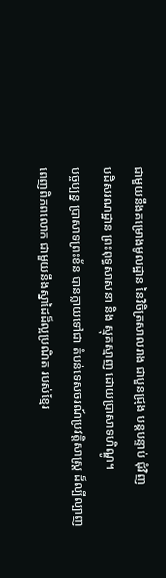ជាមួយនឹងគម្រោងមូលដ្ឋាន នៃវិចិត្រសាលរាង ជាបួនជ្រុង បន្តបន្ទាប់ ជុំវិញ
បដិសរណដ្ឋាន ព្រះពុទ្ធសាសនា និង ស្មុគស្មាញ ដោយប្រាសាទហិណ្ឌូ។
បច្ចប្បន្ន ប្រាសាទព្រះខ័ន បានក្លាយទៅជា តំបន់ទេសចរណ៍ប្រវត្តិសាស្រ្ត ដ៏ល្បីល្បាញ
ពេញពិភពលោក ជាមួយនឹងស្នាដៃដ៏ល្អប្រណិត របស់ខ្មែរ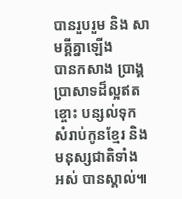បានរួបរួម និង សាមគ្គីគ្នាឡើង
បានកសាង ប្រាង្គប្រាសាទដ៏ល្អឥតខ្ចោះ បន្សល់ទុក សំរាប់កូនខ្មែរ និង មនុស្សជាតិទាំង
អស់ បានស្គាល់៕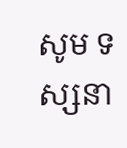សូម ទស្សនា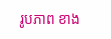រូបភាព ខាង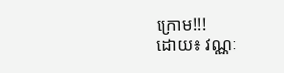ក្រោម!!!
ដោយ៖ វណ្ណៈ